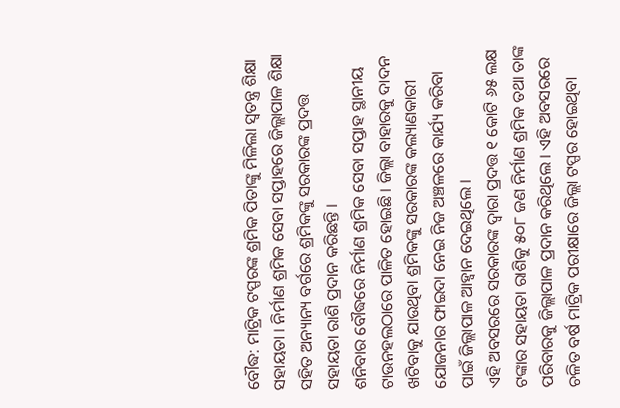ବୌଦ୍ଧ: ମାଟ୍ରିକ ଟପ୍ପରଙ୍କ ଶ୍ରମିକ ପିତାଙ୍କୁ ମିଳିଲା ସ୍ବତନ୍ତ୍ର ଶିକ୍ଷା ସହାୟତା । ନିର୍ମାଣ ଶ୍ରମିକ ସେବା ସପ୍ତାହରେ ଜିଲ୍ଲାପାଳ ଶିକ୍ଷା ସହିତ ଅନ୍ୟାନ୍ୟ ବର୍ଗରେ ଶ୍ରମିକଙ୍କୁ ସରକାରଙ୍କ ପ୍ରଦତ୍ତ ସହାୟତା ରାଶି ପ୍ରଦାନ କରିଛନ୍ତି ।
ଶନିବାର ବୌଦ୍ଧରେ ନିର୍ମାଣ ଶ୍ରମିକ ସେବା ସପ୍ତାହ ସ୍ଥାନୀୟ ଟାଉନହଲଠାରେ ପାଳିତ ହୋଇଛି । ଜିଲ୍ଲା ବାହାରକୁ ଦାଦନ ଖଟିବାକୁ ଯାଉଥିବା ଶ୍ରମିକଙ୍କୁ ସରକାରଙ୍କ କଲ୍ୟାଣକାରୀ ଯୋଜନାର ଫାଇଦା ନେଇ ନିଜ ଅଞ୍ଚଳରେ କାର୍ଯ୍ୟ କରିବା ପାଇଁ ଜିଲ୍ଲାପାଳ ଆହ୍ବାନ ଦେଇଥିଲେ ।
ଏହି ଅବସରରେ ସରକାରଙ୍କ ଦ୍ବାରା ପ୍ରଦତ୍ତ ୧ କୋଟି ୬୫ ଲକ୍ଷ ଟଙ୍କାର ସହାୟତା ରାଶିକୁ ୫୦୮ ଜଣ ନିର୍ମାଣ ଶ୍ରମିକ ତଥା ତାଙ୍କ ପରିବାରକୁ ଜିଲ୍ଲାପାଳ ପ୍ରଦାନ କରିଥିଲେ । ଏହି ଅବସରରେ ଚଳିତ ବର୍ଷ ମାଟ୍ରିକ ପରୀକ୍ଷାରେ ଜିଲ୍ଲା ଟପ୍ପର ହୋଇଥିବା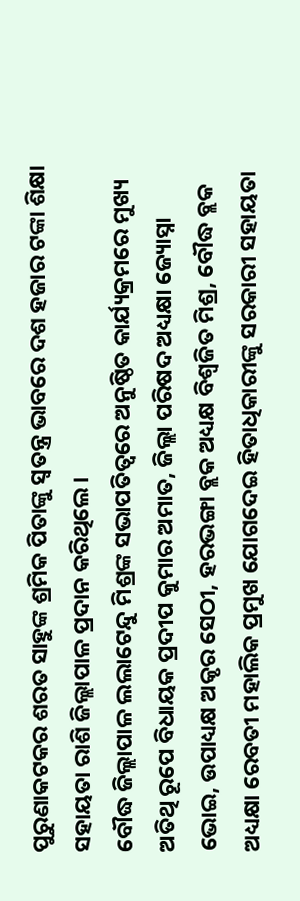ପୁରୁଣାକଟକର ଶରତ ସାହୁଙ୍କ ଶ୍ରମିକ ପିତାଙ୍କୁ ସ୍ବତନ୍ତ୍ର ଭାବରେ ଦଶ ହଜାର ଟଙ୍କା ଶିକ୍ଷା ସହାୟତା ରାଶି ଜିଲ୍ଲାପାଳ ପ୍ରଦାନ କରିଥିଲେ ।
ବୌଦ୍ଧ ଜିଲ୍ଲାପାଳ ଲଲାଟେନ୍ଦୁ ମିଶ୍ରଙ୍କ ସଭାପତିତ୍ବରେ ଅନୁଷ୍ଠିତ କାର୍ଯ୍ୟକ୍ରମରେ ମୁଖ୍ୟ ଅତିଥି ରୂପେ ବିଧାୟକ ପ୍ରଦୀପ କୁମାର ଅମାତ, ଜିଲ୍ଲା ପରିଷଦ ଅଧ୍ୟକ୍ଷା ଜ୍ୟୋସ୍ନା ଭୋଇ, ଉପାଧ୍ୟକ୍ଷ ଅକୃର ସେଠୀ, ହରଭଙ୍ଗା ବ୍ଲକ ଅଧ୍ୟକ୍ଷ ବିଶ୍ବଜିତ ମିଶ୍ର, ବୌଦ୍ଧ ବ୍ଲକ ଅଧ୍ୟକ୍ଷା ରେବତୀ ମହାଲିକ ପ୍ରମୁଖ ଯୋଗଦେଇ ହିତାଧିକାରୀଙ୍କୁ ସରକାରୀ ସହାୟତା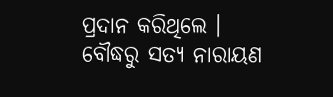ପ୍ରଦାନ କରିଥିଲେ ।
ବୌଦ୍ଧରୁ ସତ୍ୟ ନାରାୟଣ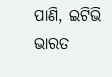ପାଣି, ଇଟିଭି ଭାରତ